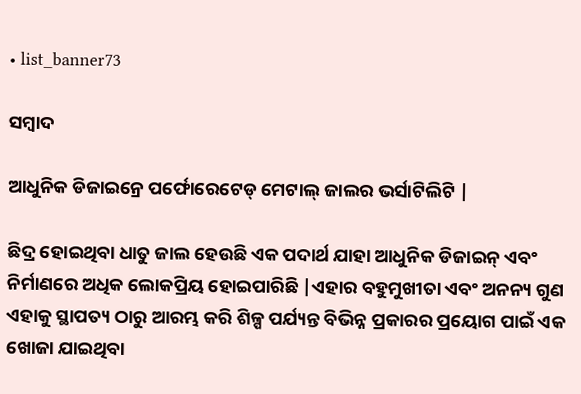• list_banner73

ସମ୍ବାଦ

ଆଧୁନିକ ଡିଜାଇନ୍ରେ ପର୍ଫୋରେଟେଡ୍ ମେଟାଲ୍ ଜାଲର ଭର୍ସାଟିଲିଟି |

ଛିଦ୍ର ହୋଇଥିବା ଧାତୁ ଜାଲ ହେଉଛି ଏକ ପଦାର୍ଥ ଯାହା ଆଧୁନିକ ଡିଜାଇନ୍ ଏବଂ ନିର୍ମାଣରେ ଅଧିକ ଲୋକପ୍ରିୟ ହୋଇପାରିଛି |ଏହାର ବହୁମୁଖୀତା ଏବଂ ଅନନ୍ୟ ଗୁଣ ଏହାକୁ ସ୍ଥାପତ୍ୟ ଠାରୁ ଆରମ୍ଭ କରି ଶିଳ୍ପ ପର୍ଯ୍ୟନ୍ତ ବିଭିନ୍ନ ପ୍ରକାରର ପ୍ରୟୋଗ ପାଇଁ ଏକ ଖୋଜା ଯାଇଥିବା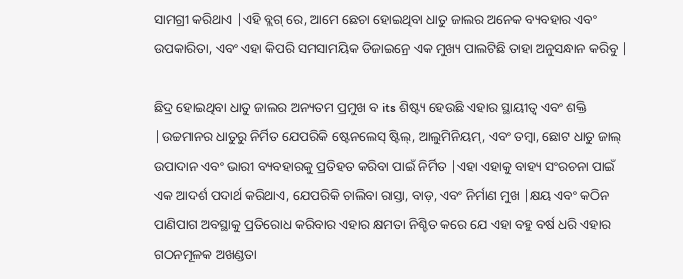ସାମଗ୍ରୀ କରିଥାଏ |ଏହି ବ୍ଲଗ୍ ରେ, ଆମେ ଛେଚା ହୋଇଥିବା ଧାତୁ ଜାଲର ଅନେକ ବ୍ୟବହାର ଏବଂ ଉପକାରିତା, ଏବଂ ଏହା କିପରି ସମସାମୟିକ ଡିଜାଇନ୍ରେ ଏକ ମୁଖ୍ୟ ପାଲଟିଛି ତାହା ଅନୁସନ୍ଧାନ କରିବୁ |

ଛିଦ୍ର ହୋଇଥିବା ଧାତୁ ଜାଲର ଅନ୍ୟତମ ପ୍ରମୁଖ ବ its ଶିଷ୍ଟ୍ୟ ହେଉଛି ଏହାର ସ୍ଥାୟୀତ୍ୱ ଏବଂ ଶକ୍ତି |ଉଚ୍ଚମାନର ଧାତୁରୁ ନିର୍ମିତ ଯେପରିକି ଷ୍ଟେନଲେସ୍ ଷ୍ଟିଲ୍, ଆଲୁମିନିୟମ୍, ଏବଂ ତମ୍ବା, ଛୋଟ ଧାତୁ ଜାଲ୍ ଉପାଦାନ ଏବଂ ଭାରୀ ବ୍ୟବହାରକୁ ପ୍ରତିହତ କରିବା ପାଇଁ ନିର୍ମିତ |ଏହା ଏହାକୁ ବାହ୍ୟ ସଂରଚନା ପାଇଁ ଏକ ଆଦର୍ଶ ପଦାର୍ଥ କରିଥାଏ, ଯେପରିକି ଚାଲିବା ରାସ୍ତା, ବାଡ଼, ଏବଂ ନିର୍ମାଣ ମୁଖ |କ୍ଷୟ ଏବଂ କଠିନ ପାଣିପାଗ ଅବସ୍ଥାକୁ ପ୍ରତିରୋଧ କରିବାର ଏହାର କ୍ଷମତା ନିଶ୍ଚିତ କରେ ଯେ ଏହା ବହୁ ବର୍ଷ ଧରି ଏହାର ଗଠନମୂଳକ ଅଖଣ୍ଡତା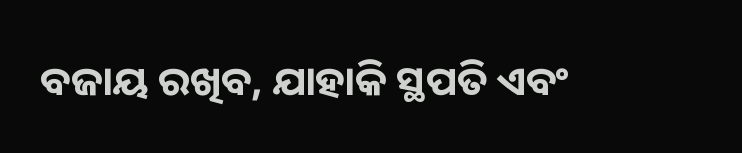ବଜାୟ ରଖିବ, ଯାହାକି ସ୍ଥପତି ଏବଂ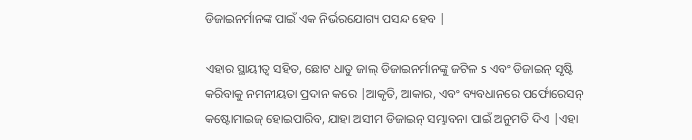ଡିଜାଇନର୍ମାନଙ୍କ ପାଇଁ ଏକ ନିର୍ଭରଯୋଗ୍ୟ ପସନ୍ଦ ହେବ |

ଏହାର ସ୍ଥାୟୀତ୍ୱ ସହିତ, ଛୋଟ ଧାତୁ ଜାଲ୍ ଡିଜାଇନର୍ମାନଙ୍କୁ ଜଟିଳ s ଏବଂ ଡିଜାଇନ୍ ସୃଷ୍ଟି କରିବାକୁ ନମନୀୟତା ପ୍ରଦାନ କରେ |ଆକୃତି, ଆକାର, ଏବଂ ବ୍ୟବଧାନରେ ପର୍ଫୋରେସନ୍ କଷ୍ଟୋମାଇଜ୍ ହୋଇପାରିବ, ଯାହା ଅସୀମ ଡିଜାଇନ୍ ସମ୍ଭାବନା ପାଇଁ ଅନୁମତି ଦିଏ |ଏହା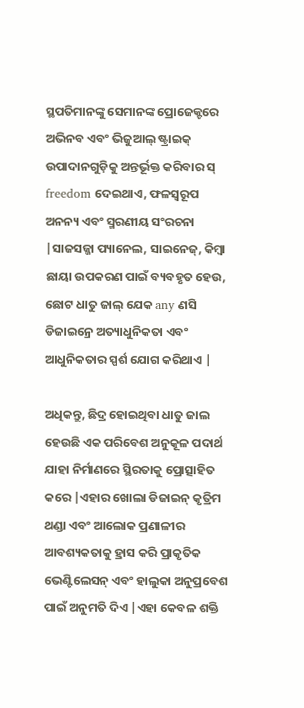ସ୍ଥପତିମାନଙ୍କୁ ସେମାନଙ୍କ ପ୍ରୋଜେକ୍ଟରେ ଅଭିନବ ଏବଂ ଭିଜୁଆଲ୍ ଷ୍ଟ୍ରାଇକ୍ ଉପାଦାନଗୁଡ଼ିକୁ ଅନ୍ତର୍ଭୂକ୍ତ କରିବାର ସ୍ freedom ଦେଇଥାଏ, ଫଳସ୍ୱରୂପ ଅନନ୍ୟ ଏବଂ ସ୍ମରଣୀୟ ସଂରଚନା |ସାଜସଜ୍ଜା ପ୍ୟାନେଲ, ସାଇନେଜ୍, କିମ୍ବା ଛାୟା ଉପକରଣ ପାଇଁ ବ୍ୟବହୃତ ହେଉ, ଛୋଟ ଧାତୁ ଜାଲ୍ ଯେକ any ଣସି ଡିଜାଇନ୍ରେ ଅତ୍ୟାଧୁନିକତା ଏବଂ ଆଧୁନିକତାର ସ୍ପର୍ଶ ଯୋଗ କରିଥାଏ |

ଅଧିକନ୍ତୁ, ଛିଦ୍ର ହୋଇଥିବା ଧାତୁ ଜାଲ ହେଉଛି ଏକ ପରିବେଶ ଅନୁକୂଳ ପଦାର୍ଥ ଯାହା ନିର୍ମାଣରେ ସ୍ଥିରତାକୁ ପ୍ରୋତ୍ସାହିତ କରେ |ଏହାର ଖୋଲା ଡିଜାଇନ୍ କୃତ୍ରିମ ଥଣ୍ଡା ଏବଂ ଆଲୋକ ପ୍ରଣାଳୀର ଆବଶ୍ୟକତାକୁ ହ୍ରାସ କରି ପ୍ରାକୃତିକ ଭେଣ୍ଟିଲେସନ୍ ଏବଂ ହାଲୁକା ଅନୁପ୍ରବେଶ ପାଇଁ ଅନୁମତି ଦିଏ |ଏହା କେବଳ ଶକ୍ତି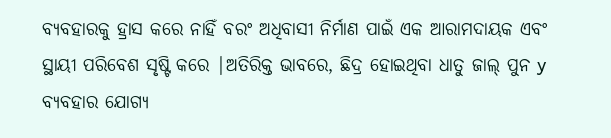ବ୍ୟବହାରକୁ ହ୍ରାସ କରେ ନାହିଁ ବରଂ ଅଧିବାସୀ ନିର୍ମାଣ ପାଇଁ ଏକ ଆରାମଦାୟକ ଏବଂ ସ୍ଥାୟୀ ପରିବେଶ ସୃଷ୍ଟି କରେ |ଅତିରିକ୍ତ ଭାବରେ, ଛିଦ୍ର ହୋଇଥିବା ଧାତୁ ଜାଲ୍ ପୁନ y ବ୍ୟବହାର ଯୋଗ୍ୟ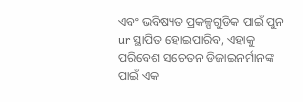ଏବଂ ଭବିଷ୍ୟତ ପ୍ରକଳ୍ପଗୁଡିକ ପାଇଁ ପୁନ ur ସ୍ଥାପିତ ହୋଇପାରିବ, ଏହାକୁ ପରିବେଶ ସଚେତନ ଡିଜାଇନର୍ମାନଙ୍କ ପାଇଁ ଏକ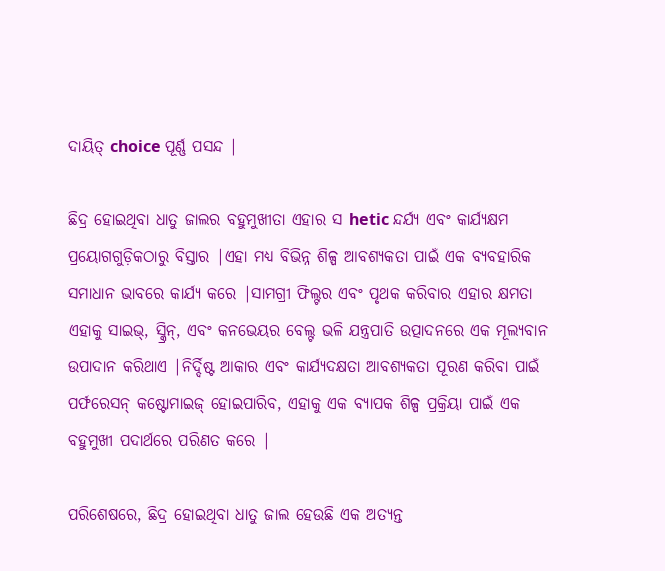ଦାୟିତ୍ choice ପୂର୍ଣ୍ଣ ପସନ୍ଦ |

ଛିଦ୍ର ହୋଇଥିବା ଧାତୁ ଜାଲର ବହୁମୁଖୀତା ଏହାର ସ hetic ନ୍ଦର୍ଯ୍ୟ ଏବଂ କାର୍ଯ୍ୟକ୍ଷମ ପ୍ରୟୋଗଗୁଡ଼ିକଠାରୁ ବିସ୍ତାର |ଏହା ମଧ୍ୟ ବିଭିନ୍ନ ଶିଳ୍ପ ଆବଶ୍ୟକତା ପାଇଁ ଏକ ବ୍ୟବହାରିକ ସମାଧାନ ଭାବରେ କାର୍ଯ୍ୟ କରେ |ସାମଗ୍ରୀ ଫିଲ୍ଟର ଏବଂ ପୃଥକ କରିବାର ଏହାର କ୍ଷମତା ଏହାକୁ ସାଇଭ୍, ସ୍କ୍ରିନ୍, ଏବଂ କନଭେୟର ବେଲ୍ଟ ଭଳି ଯନ୍ତ୍ରପାତି ଉତ୍ପାଦନରେ ଏକ ମୂଲ୍ୟବାନ ଉପାଦାନ କରିଥାଏ |ନିର୍ଦ୍ଦିଷ୍ଟ ଆକାର ଏବଂ କାର୍ଯ୍ୟଦକ୍ଷତା ଆବଶ୍ୟକତା ପୂରଣ କରିବା ପାଇଁ ପର୍ଫରେସନ୍ କଷ୍ଟୋମାଇଜ୍ ହୋଇପାରିବ, ଏହାକୁ ଏକ ବ୍ୟାପକ ଶିଳ୍ପ ପ୍ରକ୍ରିୟା ପାଇଁ ଏକ ବହୁମୁଖୀ ପଦାର୍ଥରେ ପରିଣତ କରେ |

ପରିଶେଷରେ, ଛିଦ୍ର ହୋଇଥିବା ଧାତୁ ଜାଲ ହେଉଛି ଏକ ଅତ୍ୟନ୍ତ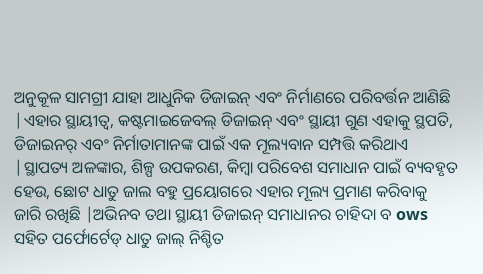ଅନୁକୂଳ ସାମଗ୍ରୀ ଯାହା ଆଧୁନିକ ଡିଜାଇନ୍ ଏବଂ ନିର୍ମାଣରେ ପରିବର୍ତ୍ତନ ଆଣିଛି |ଏହାର ସ୍ଥାୟୀତ୍ୱ, କଷ୍ଟମାଇଜେବଲ୍ ଡିଜାଇନ୍ ଏବଂ ସ୍ଥାୟୀ ଗୁଣ ଏହାକୁ ସ୍ଥପତି, ଡିଜାଇନର୍ ଏବଂ ନିର୍ମାତାମାନଙ୍କ ପାଇଁ ଏକ ମୂଲ୍ୟବାନ ସମ୍ପତ୍ତି କରିଥାଏ |ସ୍ଥାପତ୍ୟ ଅଳଙ୍କାର, ଶିଳ୍ପ ଉପକରଣ, କିମ୍ବା ପରିବେଶ ସମାଧାନ ପାଇଁ ବ୍ୟବହୃତ ହେଉ, ଛୋଟ ଧାତୁ ଜାଲ ବହୁ ପ୍ରୟୋଗରେ ଏହାର ମୂଲ୍ୟ ପ୍ରମାଣ କରିବାକୁ ଜାରି ରଖିଛି |ଅଭିନବ ତଥା ସ୍ଥାୟୀ ଡିଜାଇନ୍ ସମାଧାନର ଚାହିଦା ବ ows ସହିତ ପର୍ଫୋର୍ଟେଡ୍ ଧାତୁ ଜାଲ୍ ନିଶ୍ଚିତ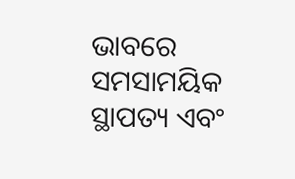ଭାବରେ ସମସାମୟିକ ସ୍ଥାପତ୍ୟ ଏବଂ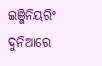ଇଞ୍ଜିନିୟରିଂ ଦୁନିଆରେ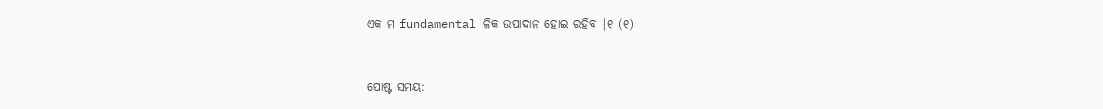ଏକ ମ fundamental ଳିକ ଉପାଦାନ ହୋଇ ରହିବ |୧ (୧)


ପୋଷ୍ଟ ସମୟ: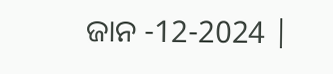ଜାନ -12-2024 |